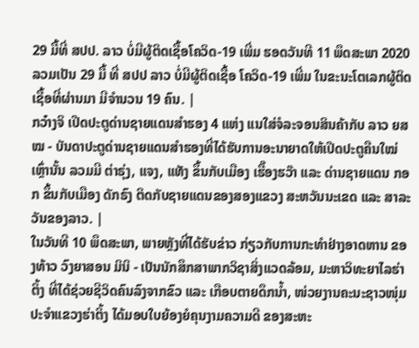29 ມື້ທີ່ ສປປ. ລາວ ບໍ່ມີຜູ້ຕິດເຊື້ອໂຄວິດ-19 ເພີ່ມ ຮອດວັນທີ 11 ພຶດສະພາ 2020 ລວມເປັນ 29 ມື້ ທີ່ ສປປ ລາວ ບໍ່ມີຜູ້ຕິດເຊື້ອ ໂຄວິດ-19 ເພີ່ມ ໃນຂະນະໂຕເລກຜູ້ຕິດເຊື້ອທີ່ຜ່ານມາ ມີຈຳນວນ 19 ຄົນ. |
ກວ໋າງຈິ ເປີດປະຕູດ່ານຊາຍແດນສໍາຮອງ 4 ແຫ່ງ ແນໃສ່ຈໍລະຈອນສິນຄ້າກັບ ລາວ ຍສໝ - ບັນດາປະຕູດ່ານຊາຍແດນສໍາຮອງທີ່ໄດ້ຮັບການອະນາຍາດໃຫ້ເປີດປະຕູຄືນໃໝ່ເຫຼົ່ານັ້ນ ລວມມີ ຕ່າຣຸ່ງ, ແຈງ, ແທັງ ຂຶ້ນກັບເມືອງ ເຮື໊ອງຮວ໊າ ແລະ ດ່ານຊາຍແດນ ກອກ ຂຶ້ນກັບເມືອງ ດັກຣົງ ຕິດກັບຊາຍແດນຂອງສອງແຂວງ ສະຫວັນນະເຂດ ແລະ ສາລະວັນຂອງລາວ. |
ໃນວັນທີ 10 ພຶດສະພາ, ພາຍຫຼັງທີ່ໄດ້ຮັບຂ່າວ ກ່ຽວກັບການກະທຳຢ່າງອາດຫານ ຂອງທ້າວ ວົງຍາສອນ ມິນິ - ເປັນນັກສຶກສາພາກວິຊາສິ່ງແວດລ້ອມ, ມະຫາວິທະຍາໄລຮ່າຕິ້ງ ທີ່ໄດ້ຊ່ວຍຊີວິດຄົນລົງຈາກຂົວ ແລະ ເກືອບຕາຍດຶກນ້ຳ, ໜ່ວຍງານຄະນະຊາວໜຸ່ມປະຈຳແຂວງຮ່າຕິ້ງ ໄດ້ມອບໃບຍ້ອງຍໍຄຸນງາມຄວາມດີ ຂອງສະຫະ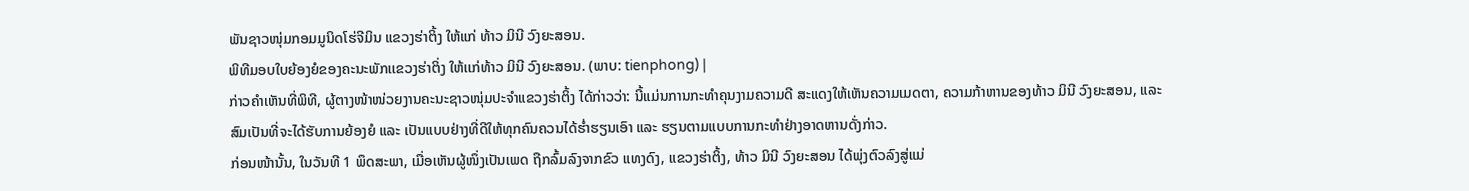ພັນຊາວໜຸ່ມກອມມູນິດໂຮ່ຈີມິນ ແຂວງຮ່າຕິ້ງ ໃຫ້ແກ່ ທ້າວ ມິນີ ວົງຍະສອນ.
ພິທີມອບໃບຍ້ອງຍໍຂອງຄະນະພັກເເຂວງຮ່າຕິ່ງ ໃຫ້ເເກ່ທ້າວ ມິນີ ວົງຍະສອນ. (ພາບ: tienphong) |
ກ່າວຄຳເຫັນທີ່ພິທີ, ຜູ້ຕາງໜ້າໜ່ວຍງານຄະນະຊາວໜຸ່ມປະຈຳແຂວງຮ່າຕິ້ງ ໄດ້ກ່າວວ່າ: ນີ້ແມ່ນການກະທຳຄຸນງາມຄວາມດີ ສະແດງໃຫ້ເຫັນຄວາມເມດຕາ, ຄວາມກ້າຫານຂອງທ້າວ ມິນີ ວົງຍະສອນ, ແລະ ສົມເປັນທີ່ຈະໄດ້ຮັບການຍ້ອງຍໍ ແລະ ເປັນແບບຢ່າງທີ່ດີໃຫ້ທຸກຄົນຄວນໄດ້ຮ່ຳຮຽນເອົາ ແລະ ຮຽນຕາມແບບການກະທຳຢ່າງອາດຫານດັ່ງກ່າວ.
ກ່ອນໜ້ານັ້ນ, ໃນວັນທີ 1 ພຶດສະພາ, ເມື່ອເຫັນຜູ້ໜຶ່ງເປັນເພດ ຖືກລົ້ມລົງຈາກຂົວ ແທງດົງ, ແຂວງຮ່າຕິ້ງ, ທ້າວ ມິນີ ວົງຍະສອນ ໄດ້ພຸ່ງຕົວລົງສູ່ແມ່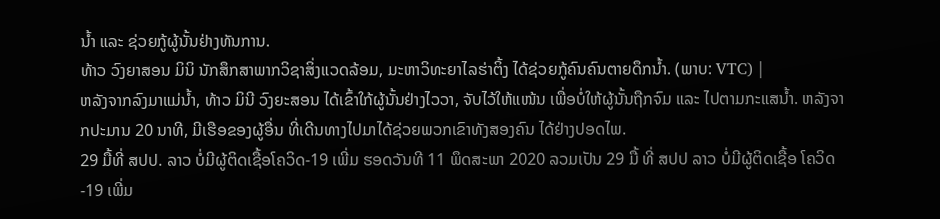ນ້ຳ ແລະ ຊ່ວຍກູ້ຜູ້ນັ້ນຢ່າງທັນການ.
ທ້າວ ວົງຍາສອນ ມິນິ ນັກສຶກສາພາກວິຊາສິ່ງແວດລ້ອມ, ມະຫາວິທະຍາໄລຮ່າຕິ້ງ ໄດ້ຊ່ວຍກູ້ຄົນຄົນຕາຍດຶກນ້ຳ. (ພາບ: VTC) |
ຫລັງຈາກລົງມາແມ່ນ້ຳ, ທ້າວ ມິນີ ວົງຍະສອນ ໄດ້ເຂົ້າໃກ້ຜູ້ນັ້ນຢ່າງໄວວາ, ຈັບໄວ້ໃຫ້ແໜ້ນ ເພື່ອບໍ່ໃຫ້ຜູ້ນັ້ນຖືກຈົມ ແລະ ໄປຕາມກະແສນ້ຳ. ຫລັງຈາກປະມານ 20 ນາທີ, ມີເຮືອຂອງຜູ້ອື່ນ ທີ່ເດີນທາງໄປມາໄດ້ຊ່ວຍພວກເຂົາທັງສອງຄົນ ໄດ້ຢ່າງປອດໄພ.
29 ມື້ທີ່ ສປປ. ລາວ ບໍ່ມີຜູ້ຕິດເຊື້ອໂຄວິດ-19 ເພີ່ມ ຮອດວັນທີ 11 ພຶດສະພາ 2020 ລວມເປັນ 29 ມື້ ທີ່ ສປປ ລາວ ບໍ່ມີຜູ້ຕິດເຊື້ອ ໂຄວິດ-19 ເພີ່ມ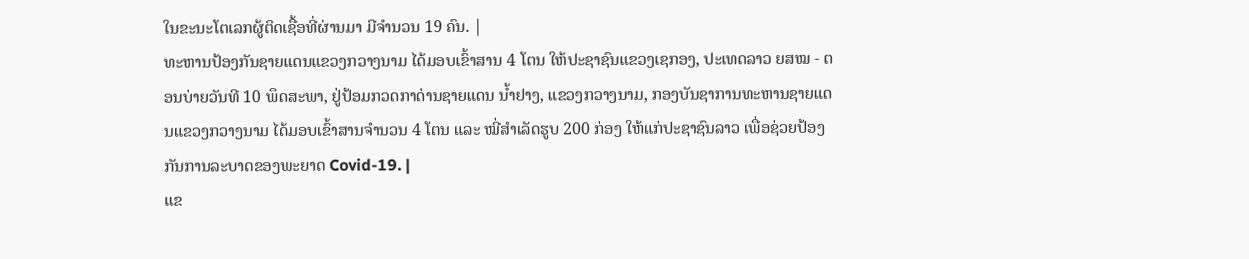ໃນຂະນະໂຕເລກຜູ້ຕິດເຊື້ອທີ່ຜ່ານມາ ມີຈຳນວນ 19 ຄົນ. |
ທະຫານປ້ອງກັນຊາຍແດນແຂວງກວາງນາມ ໄດ້ມອບເຂົ້າສານ 4 ໂຕນ ໃຫ້ປະຊາຊົນແຂວງເຊກອງ, ປະເທດລາວ ຍສໝ - ຕອນບ່າຍວັນທີ 10 ພຶດສະພາ, ຢູ່ປ້ອມກວດກາດ່ານຊາຍແດນ ນ້ຳຢາງ, ແຂວງກວາງນາມ, ກອງບັນຊາການທະຫານຊາຍແດນແຂວງກວາງນາມ ໄດ້ມອບເຂົ້າສານຈຳນວນ 4 ໂຕນ ແລະ ໝີ່ສໍາເລັດຮູບ 200 ກ່ອງ ໃຫ້ແກ່ປະຊາຊົນລາວ ເພື່ອຊ່ວຍປ້ອງກັນການລະບາດຂອງພະຍາດ Covid-19. |
ແຂ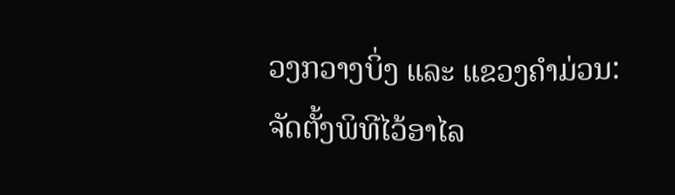ວງກວາງບິ່ງ ແລະ ແຂວງຄຳມ່ວນ: ຈັດຕັ້ງພິທີໄວ້ອາໄລ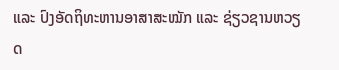ແລະ ປົງອັດຖິທະຫານອາສາສະໝັກ ແລະ ຊ່ຽວຊານຫວຽດ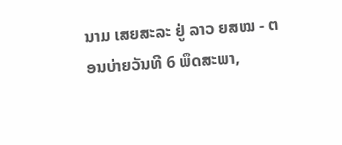ນາມ ເສຍສະລະ ຢູ່ ລາວ ຍສໝ - ຕອນບ່າຍວັນທີ 6 ພຶດສະພາ,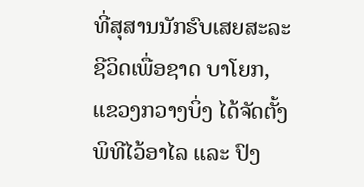ທີ່ສຸສານນັກຮົບເສຍສະລະຊີວິດເພື່ອຊາດ ບາໂຍກ, ແຂວງກວາງບິ່ງ ໄດ້ຈັດຕັ້ງພິທີໄວ້ອາໄລ ແລະ ປົງ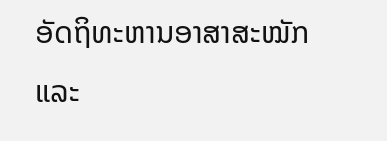ອັດຖິທະຫານອາສາສະໝັກ ແລະ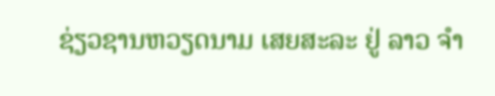ຊ່ຽວຊານຫວຽດນາມ ເສຍສະລະ ຢູ່ ລາວ ຈຳ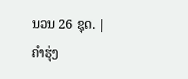ນວນ 26 ຊຸດ. |
ຄຳຮຸ່ງ